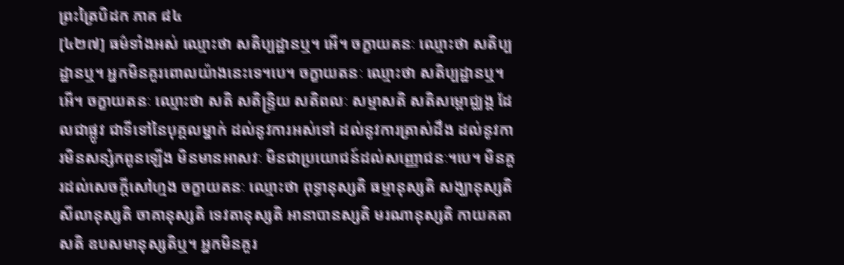ព្រះត្រៃបិដក ភាគ ៨៤
[៤២៧] ធម៌ទាំងអស់ ឈ្មោះថា សតិប្បដ្ឋានឬ។ អើ។ ចក្ខាយតនៈ ឈ្មោះថា សតិប្បដ្ឋានឬ។ អ្នកមិនគួរពោលយ៉ាងនេះទេ។បេ។ ចក្ខាយតនៈ ឈ្មោះថា សតិប្បដ្ឋានឬ។ អើ។ ចក្ខាយតនៈ ឈ្មោះថា សតិ សតិន្រ្ទិយ សតិពលៈ សម្មាសតិ សតិសម្ពោជ្ឈង្គ ដែលជាផ្លូវ ជាទីទៅនៃបុគ្គលម្នាក់ ដល់នូវការអស់ទៅ ដល់នូវការត្រាស់ដឹង ដល់នូវការមិនសន្សំកពូនឡើង មិនមានអាសវៈ មិនជាប្រយោជន៍ដល់សញ្ញោជនៈ។បេ។ មិនគួរដល់សេចក្តីសៅហ្មង ចក្ខាយតនៈ ឈ្មោះថា ពុទ្ធានុស្សតិ ធម្មានុស្សតិ សង្ឃានុស្សតិ សីលានុស្សតិ ចាគានុស្សតិ ទេវតានុស្សតិ អានាបានស្សតិ មរណានុស្សតិ កាយគតាសតិ ឧបសមានុស្សតិឬ។ អ្នកមិនគួរ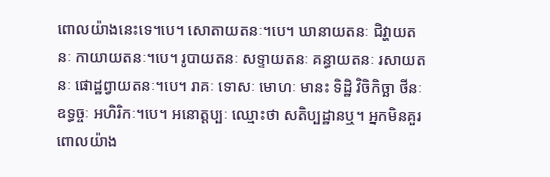ពោលយ៉ាងនេះទេ។បេ។ សោតាយតនៈ។បេ។ ឃានាយតនៈ ជិវ្ហាយតនៈ កាយាយតនៈ។បេ។ រូបាយតនៈ សទ្ទាយតនៈ គន្ធាយតនៈ រសាយតនៈ ផោដ្ឋព្វាយតនៈ។បេ។ រាគៈ ទោសៈ មោហៈ មានះ ទិដ្ឋិ វិចិកិច្ឆា ថីនៈ ឧទ្ធច្ចៈ អហិរិកៈ។បេ។ អនោត្តប្បៈ ឈ្មោះថា សតិប្បដ្ឋានឬ។ អ្នកមិនគួរពោលយ៉ាង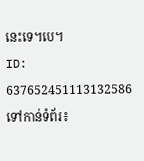នេះទេ។បេ។
ID: 637652451113132586
ទៅកាន់ទំព័រ៖